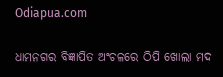Odiapua.com

ଧାମନଗର ବିଜ୍ଞାପିତ ଅଂଚଳରେ ଠିପି ଖୋଲା ମଦ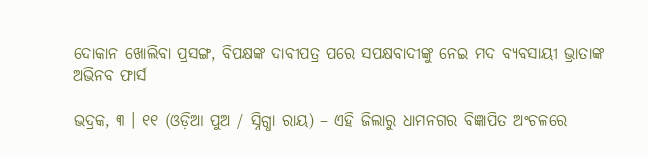ଦୋକାନ ଖୋଲିବା ପ୍ରସଙ୍ଗ, ବିପକ୍ଷଙ୍କ ଦାବୀପତ୍ର ପରେ ସପକ୍ଷବାଦୀଙ୍କୁ ନେଇ ମଦ ବ୍ୟବସାୟୀ ଭ୍ରାତାଙ୍କ ଅଭିନବ ଫାର୍ସ

ଭଦ୍ରକ, ୩ । ୧୧ (ଓଡ଼ିଆ ପୁଅ / ସ୍ନିଗ୍ଧା ରାୟ) – ଏହି ଜିଲାରୁ ଧାମନଗର ବିଜ୍ଞାପିତ ଅଂଚଳରେ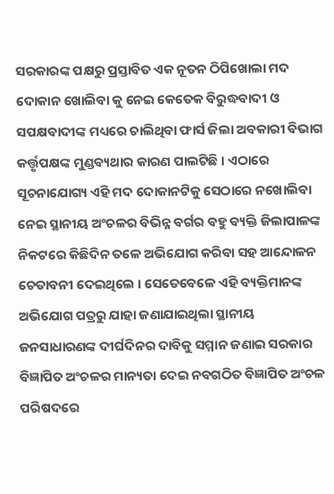ସରକାରଙ୍କ ପକ୍ଷରୁ ପ୍ରସ୍ତାବିତ ଏକ ନୂତନ ଠିପିଖୋଲା ମଦ ଦୋକାନ ଖୋଲିବା କୁ ନେଇ କେତେକ ବିରୁଦ୍ଧବାଦୀ ଓ ସପକ୍ଷବାଦୀଙ୍କ ମଧ୍ୟରେ ଚାଲିଥିବା ଫାର୍ସ ଜିଲା ଅବକାରୀ ବିଭାଗ କର୍ତ୍ତୃପକ୍ଷଙ୍କ ମୁଣ୍ଡବ୍ୟଥାର କାରଣ ପାଲଟିଛି । ଏଠାରେ ସୂଚନାଯୋଗ୍ୟ ଏହି ମଦ ଦୋକାନଟିକୁ ସେଠାରେ ନଖୋଲିବା ନେଇ ସ୍ଥାନୀୟ ଅଂଚଳର ବିଭିନ୍ନ ବର୍ଗର ବହୁ ବ୍ୟକ୍ତି ଜିଲାପାଳଙ୍କ ନିକଟରେ କିଛିଦିନ ତଳେ ଅଭିଯୋଗ କରିବା ସହ ଆନ୍ଦୋଳନ ଚେତାବନୀ ଦେଇଥିଲେ । ସେତେବେଳେ ଏହି ବ୍ୟକ୍ତିମାନଙ୍କ ଅଭିଯୋଗ ପତ୍ରରୁ ଯାହା ଜଣାଯାଇଥିଲା ସ୍ଥାନୀୟ ଜନସାଧାରଣଙ୍କ ଦୀର୍ଘଦିନର ଦାବିକୁ ସମ୍ମାନ ଜଣାଇ ସରକାର ବିଜ୍ଞାପିତ ଅଂଚଳର ମାନ୍ୟତା ଦେଇ ନବଗଠିତ ବିଜ୍ଞାପିତ ଅଂଚଳ ପରିଷଦରେ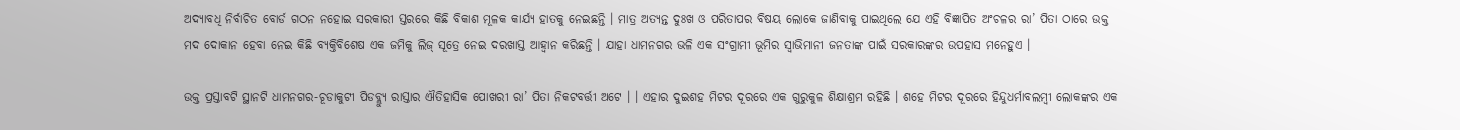ଅଦ୍ୟାବଧି ନିର୍ବାଚିତ ବୋର୍ଡ ଗଠନ ନହୋଇ ସରକାରୀ ସ୍ତରରେ କିଛି ବିକାଶ ମୂଳକ କାର୍ଯ୍ୟ ହାତକୁ ନେଇଛନ୍ତି । ମାତ୍ର ଅତ୍ୟନ୍ତ ଦୁଃଖ ଓ ପରିତାପର ବିଷୟ ଲୋକେ ଜାଣିବାକୁ ପାଇଥିଲେ ଯେ ଏହି ବିଜ୍ଞାପିତ ଅଂଚଳର ରା’ ପିତା ଠାରେ ଉକ୍ତ ମଦ ଦୋକାନ ହେବା ନେଇ କିଛି ବ୍ୟକ୍ତିବିଶେଷ ଏକ ଜମିକୁ ଲିଜ୍ ସୂତ୍ରେ ନେଇ ଦରଖାସ୍ତ ଆହ୍ୱାନ କରିଛନ୍ତି । ଯାହା ଧାମନଗର ଭଳି ଏକ ସଂଗ୍ରାମୀ ଭୂମିର ସ୍ୱାଭିମାନୀ ଜନତାଙ୍କ ପାଇଁ ସରକାରଙ୍କର ଉପହାସ ମନେହୁଏ ।

ଉକ୍ତ ପ୍ରସ୍ତାବଟି ସ୍ଥାନଟି ଧାମନଗର-ଚୂଡାକୁଟୀ ପିଡବ୍ଲ୍ୟୁ ରାସ୍ତାର ଐତିହାସିକ ପୋଖରୀ ରା’ ପିତା ନିକଟବର୍ତ୍ତୀ ଅଟେ । । ଏହାର ଦୁଇଶହ ମିଟର ଦୂରରେ ଏକ ଗୁରୁକୁଳ ଶିକ୍ଷାଶ୍ରମ ରହିଛି । ଶହେ ମିଟର ଦୂରରେ ହିନ୍ଦୁଧର୍ମାବଲମ୍ବୀ ଲୋକଙ୍କର ଏକ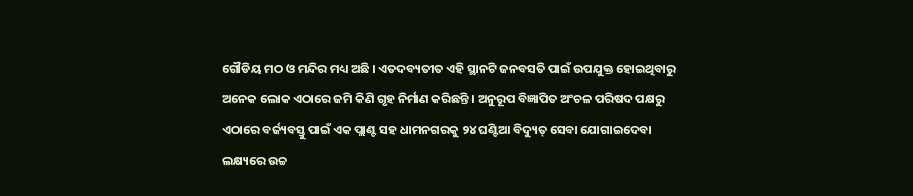ଗୌଡିୟ ମଠ ଓ ମନ୍ଦିର ମଧ୍ୟ ଅଛି । ଏତଦବ୍ୟତୀତ ଏହି ସ୍ଥାନଟି ଜନବସତି ପାଇଁ ଉପଯୁକ୍ତ ହୋଇଥିବାରୁ ଅନେକ ଲୋକ ଏଠାରେ ଜମି କିଣି ଗୃହ ନିର୍ମାଣ କରିଛନ୍ତି । ଅନୁରୂପ ବିଜ୍ଞାପିତ ଅଂଚଳ ପରିଷଦ ପକ୍ଷରୁ ଏଠାରେ ବର୍ଜ୍ୟବସ୍ତୁ ପାଇଁ ଏକ ପ୍ଲାଣ୍ଟ ସହ ଧାମନଗରକୁ ୨୪ ଘଣ୍ଟିଆ ବିଦ୍ୟୁତ୍ ସେବା ଯୋଗାଇଦେବା ଲକ୍ଷ୍ୟରେ ଉଚ୍ଚ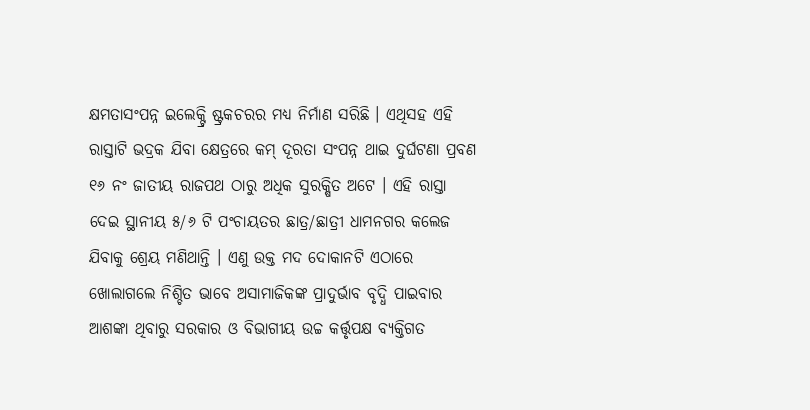କ୍ଷମତାସଂପନ୍ନ ଇଲେକ୍ଟ୍ରି ଷ୍ଟ୍ରକଚରର ମଧ୍ୟ ନିର୍ମାଣ ସରିଛି । ଏଥିସହ ଏହି ରାସ୍ତାଟି ଭଦ୍ରକ ଯିବା କ୍ଷେତ୍ରରେ କମ୍ ଦୂରତା ସଂପନ୍ନ ଥାଇ ଦୁର୍ଘଟଣା ପ୍ରବଣ ୧୬ ନଂ ଜାତୀୟ ରାଜପଥ ଠାରୁ ଅଧିକ ସୁରକ୍ଷିତ ଅଟେ । ଏହି ରାସ୍ତା ଦେଇ ସ୍ଥାନୀୟ ୫/୬ ଟି ପଂଚାୟତର ଛାତ୍ର/ଛାତ୍ରୀ ଧାମନଗର କଲେଜ ଯିବାକୁ ଶ୍ରେୟ ମଣିଥାନ୍ତି । ଏଣୁ ଉକ୍ତ ମଦ ଦୋକାନଟି ଏଠାରେ ଖୋଲାଗଲେ ନିଶ୍ଚିତ ଭାବେ ଅସାମାଜିକଙ୍କ ପ୍ରାଦୁର୍ଭାବ ବୃଦ୍ଧି ପାଇବାର ଆଶଙ୍କା ଥିବାରୁ ସରକାର ଓ ବିଭାଗୀୟ ଉଚ୍ଚ କର୍ତ୍ତୃପକ୍ଷ ବ୍ୟକ୍ତିଗତ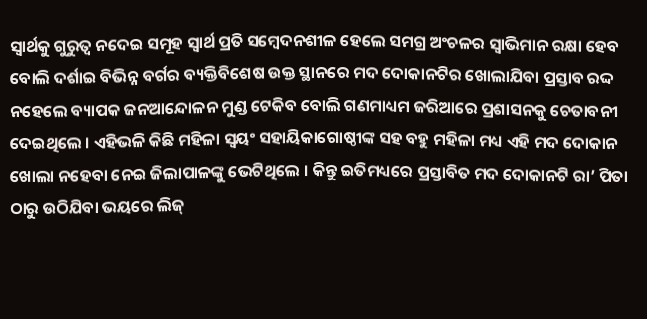ସ୍ୱାର୍ଥକୁ ଗୁରୁତ୍ୱ ନଦେଇ ସମୂହ ସ୍ୱାର୍ଥ ପ୍ରତି ସମ୍ବେଦନଶୀଳ ହେଲେ ସମଗ୍ର ଅଂଚଳର ସ୍ୱାଭିମାନ ରକ୍ଷା ହେବ ବୋଲି ଦର୍ଶାଇ ବିଭିନ୍ନ ବର୍ଗର ବ୍ୟକ୍ତିବିଶେଷ ଉକ୍ତ ସ୍ଥାନରେ ମଦ ଦୋକାନଟିର ଖୋଲାଯିବା ପ୍ରସ୍ତାବ ରଦ୍ଦ ନହେଲେ ବ୍ୟାପକ ଜନଆନ୍ଦୋଳନ ମୁଣ୍ଡ ଟେକିବ ବୋଲି ଗଣମାଧ୍ୟମ ଜରିଆରେ ପ୍ରଶାସନକୁ ଚେତାବନୀ ଦେଇଥିଲେ । ଏହିଭଳି କିଛି ମହିଳା ସ୍ୱୟଂ ସହାୟିକାଗୋଷ୍ଠୀଙ୍କ ସହ ବହୁ ମହିଳା ମଧ୍ୟ ଏହି ମଦ ଦୋକାନ ଖୋଲା ନହେବା ନେଇ ଜିଲାପାଳଙ୍କୁ ଭେଟିଥିଲେ । କିନ୍ତୁ ଇତିମଧ୍ୟରେ ପ୍ରସ୍ତାବିତ ମଦ ଦୋକାନଟି ରା’ ପିତା ଠାରୁ ଉଠିଯିବା ଭୟରେ ଲିଜ୍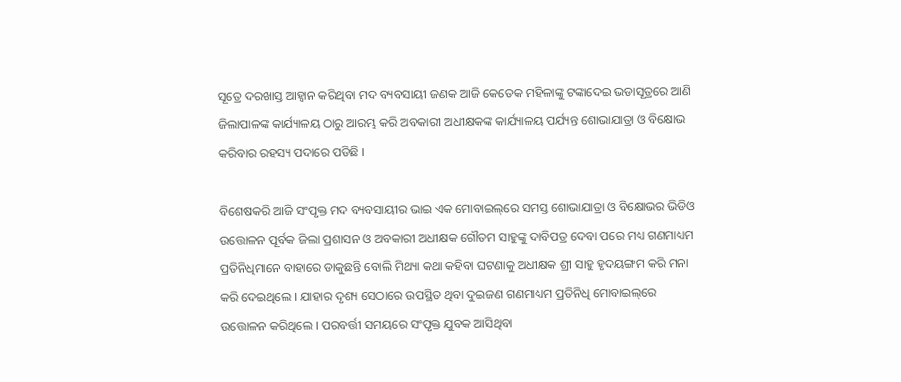ସୂତ୍ରେ ଦରଖାସ୍ତ ଆହ୍ୱାନ କରିଥିବା ମଦ ବ୍ୟବସାୟୀ ଜଣକ ଆଜି କେତେକ ମହିଳାଙ୍କୁ ଟଙ୍କାଦେଇ ଭଡାସୂତ୍ରରେ ଆଣି ଜିଲାପାଳଙ୍କ କାର୍ଯ୍ୟାଳୟ ଠାରୁ ଆରମ୍ଭ କରି ଅବକାରୀ ଅଧୀକ୍ଷକଙ୍କ କାର୍ଯ୍ୟାଳୟ ପର୍ଯ୍ୟନ୍ତ ଶୋଭାଯାତ୍ରା ଓ ବିକ୍ଷୋଭ କରିବାର ରହସ୍ୟ ପଦାରେ ପଡିଛି ।

ବିଶେଷକରି ଆଜି ସଂପୃକ୍ତ ମଦ ବ୍ୟବସାୟୀର ଭାଇ ଏକ ମୋବାଇଲ୍‌ରେ ସମସ୍ତ ଶୋଭାଯାତ୍ରା ଓ ବିକ୍ଷୋଭର ଭିଡିଓ ଉତ୍ତୋଳନ ପୂର୍ବକ ଜିଲା ପ୍ରଶାସନ ଓ ଅବକାରୀ ଅଧୀକ୍ଷକ ଗୌତମ ସାହୁଙ୍କୁ ଦାବିପତ୍ର ଦେବା ପରେ ମଧ୍ୟ ଗଣମାଧ୍ୟମ ପ୍ରତିନିଧିମାନେ ବାହାରେ ଡାକୁଛନ୍ତି ବୋଲି ମିଥ୍ୟା କଥା କହିବା ଘଟଣାକୁ ଅଧୀକ୍ଷକ ଶ୍ରୀ ସାହୁ ହୃଦୟଙ୍ଗମ କରି ମନା କରି ଦେଇଥିଲେ । ଯାହାର ଦୃଶ୍ୟ ସେଠାରେ ଉପସ୍ଥିତ ଥିବା ଦୁଇଜଣ ଗଣମାଧ୍ୟମ ପ୍ରତିନିଧି ମୋବାଇଲ୍‌ରେ ଉତ୍ତୋଳନ କରିଥିଲେ । ପରବର୍ତ୍ତୀ ସମୟରେ ସଂପୃକ୍ତ ଯୁବକ ଆସିଥିବା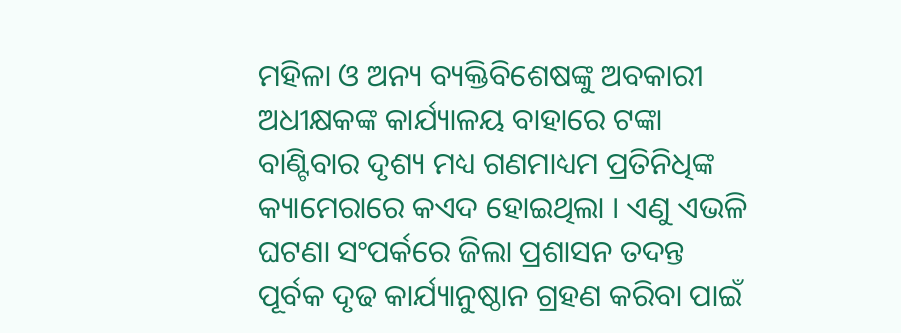ମହିଳା ଓ ଅନ୍ୟ ବ୍ୟକ୍ତିବିଶେଷଙ୍କୁ ଅବକାରୀ ଅଧୀକ୍ଷକଙ୍କ କାର୍ଯ୍ୟାଳୟ ବାହାରେ ଟଙ୍କା ବାଣ୍ଟିବାର ଦୃଶ୍ୟ ମଧ୍ୟ ଗଣମାଧ୍ୟମ ପ୍ରତିନିଧିଙ୍କ କ୍ୟାମେରାରେ କଏଦ ହୋଇଥିଲା । ଏଣୁ ଏଭଳି ଘଟଣା ସଂପର୍କରେ ଜିଲା ପ୍ରଶାସନ ତଦନ୍ତ ପୂର୍ବକ ଦୃଢ କାର୍ଯ୍ୟାନୁଷ୍ଠାନ ଗ୍ରହଣ କରିବା ପାଇଁ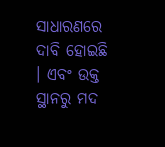ସାଧାରଣରେ ଦାବି ହୋଇଛି । ଏବଂ ଉକ୍ତ ସ୍ଥାନରୁ ମଦ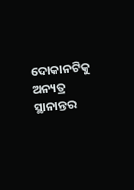ଦୋକାନଟିକୁ ଅନ୍ୟତ୍ର ସ୍ଥାନାନ୍ତର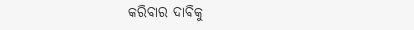କରିବାର ଦାବିକୁ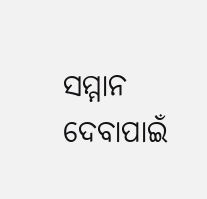ସମ୍ମାନ ଦେବାପାଇଁ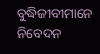ବୁଦ୍ଧିଜୀବୀମାନେ ନିବେଦନ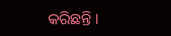କରିଛନ୍ତି ।